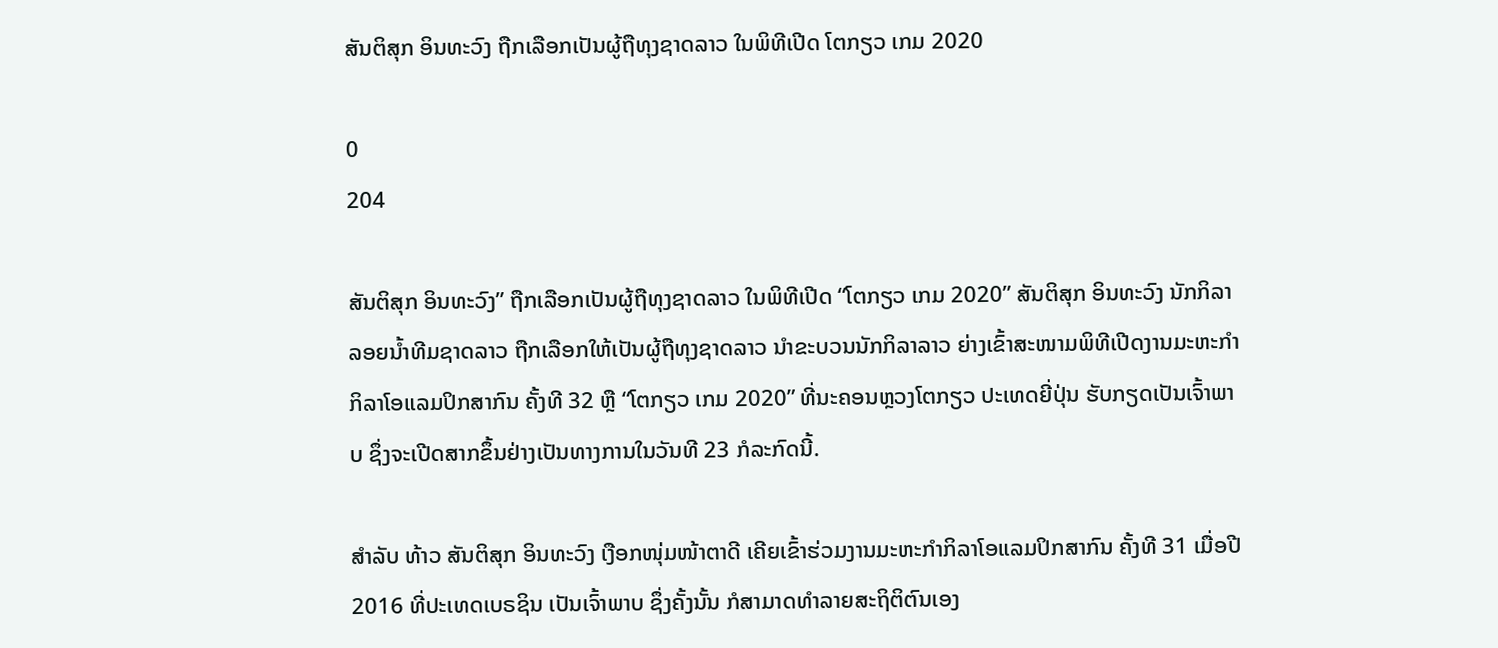ສັນຕິສຸກ ອິນທະວົງ ຖືກເລືອກເປັນຜູ້ຖືທຸງຊາດລາວ ໃນພິທີເປີດ ໂຕກຽວ ເກມ 2020

0
204

ສັນຕິສຸກ ອິນທະວົງ” ຖືກເລືອກເປັນຜູ້ຖືທຸງຊາດລາວ ໃນພິທີເປີດ “ໂຕກຽວ ເກມ 2020” ສັນຕິສຸກ ອິນທະວົງ ນັກກິລາລອຍນໍ້າທີມຊາດລາວ ຖືກເລືອກໃຫ້ເປັນຜູ້ຖືທຸງຊາດລາວ ນຳຂະບວນນັກກິລາລາວ ຍ່າງເຂົ້າສະໜາມພິທີເປີດງານມະຫະກຳກິລາໂອແລມປິກສາກົນ ຄັ້ງທີ 32 ຫຼື “ໂຕກຽວ ເກມ 2020” ທີ່ນະຄອນຫຼວງໂຕກຽວ ປະເທດຍີ່ປຸ່ນ ຮັບກຽດເປັນເຈົ້າພາບ ຊຶ່ງຈະເປີດສາກຂຶ້ນຢ່າງເປັນທາງການໃນວັນທີ 23 ກໍລະກົດນີ້.

ສຳລັບ ທ້າວ ສັນຕິສຸກ ອິນທະວົງ ເງືອກໜຸ່ມໜ້າຕາດີ ເຄີຍເຂົ້າຮ່ວມງານມະຫະກຳກິລາໂອແລມປິກສາກົນ ຄັ້ງທີ 31 ເມື່ອປີ 2016 ທີ່ປະເທດເບຣຊິນ ເປັນເຈົ້າພາບ ຊຶ່ງຄັ້ງນັ້ນ ກໍສາມາດທຳລາຍສະຖິຕິຕົນເອງ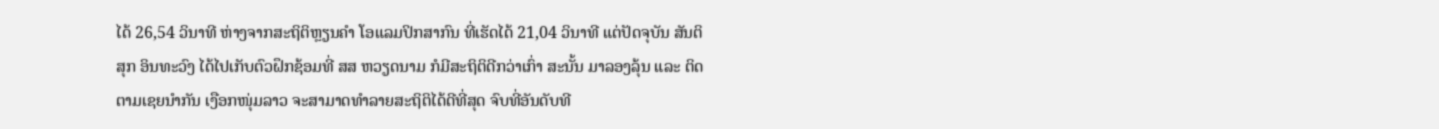ໄດ້ 26,54 ວິນາທີ ຫ່າງຈາກສະຖິຕິຫຼຽນຄຳ ໂອແລມປິກສາກົນ ທີ່ເຮັດໄດ້ 21,04 ວິນາທີ ແຕ່ປັດຈຸບັນ ສັນຕິສຸກ ອິນທະວົງ ໄດ້ໄປເກັບຕົວຝຶກຊ້ອມທີ່ ສສ ຫວຽດນາມ ກໍມີສະຖິຕິດີກວ່າເກົ່າ ສະນັ້ນ ມາລອງລຸ້ນ ແລະ ຕິດຕາມເຊຍນຳກັນ ເງືອກໜຸ່ມລາວ ຈະສາມາດທຳລາຍສະຖິຕິໄດ້ດີທີ່ສຸດ ຈົບທີ່ອັນດັບທີ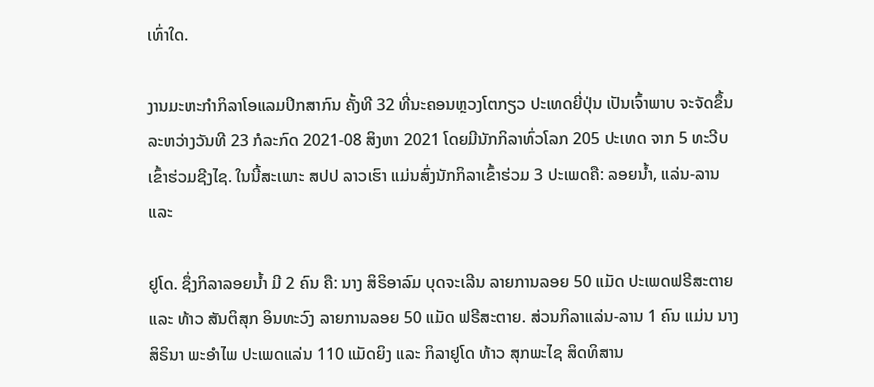ເທົ່າໃດ.

ງານມະຫະກໍາກິລາໂອແລມປິກສາກົນ ຄັ້ງທີ 32 ທີ່ນະຄອນຫຼວງໂຕກຽວ ປະເທດຍີ່ປຸ່ນ ເປັນເຈົ້າພາບ ຈະຈັດຂຶ້ນລະຫວ່າງວັນທີ 23 ກໍລະກົດ 2021-08 ສິງຫາ 2021 ໂດຍມີນັກກິລາທົ່ວໂລກ 205 ປະເທດ ຈາກ 5 ທະວີບເຂົ້າຮ່ວມຊີງໄຊ. ໃນນີ້ສະເພາະ ສປປ ລາວເຮົາ ແມ່ນສົ່ງນັກກິລາເຂົ້າຮ່ວມ 3 ປະເພດຄື: ລອຍນ້ຳ, ແລ່ນ-ລານ ແລະ

ຢູໂດ. ຊຶ່ງກິລາລອຍນ້ຳ ມີ 2 ຄົນ ຄື: ນາງ ສິຣິອາລົມ ບຸດຈະເລີນ ລາຍການລອຍ 50 ແມັດ ປະເພດຟຣີສະຕາຍ ແລະ ທ້າວ ສັນຕິສຸກ ອິນທະວົງ ລາຍການລອຍ 50 ແມັດ ຟຣີສະຕາຍ. ສ່ວນກິລາແລ່ນ-ລານ 1 ຄົນ ແມ່ນ ນາງ ສິຣິນາ ພະອໍາໄພ ປະເພດແລ່ນ 110 ແມັດຍິງ ແລະ ກິລາຢູໂດ ທ້າວ ສຸກພະໄຊ ສິດທິສານ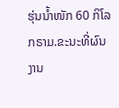ຮຸ່ນນໍ້າໜັກ 60 ກິໂລກຣາມ.ຂະນະທີ່ຜົນງານ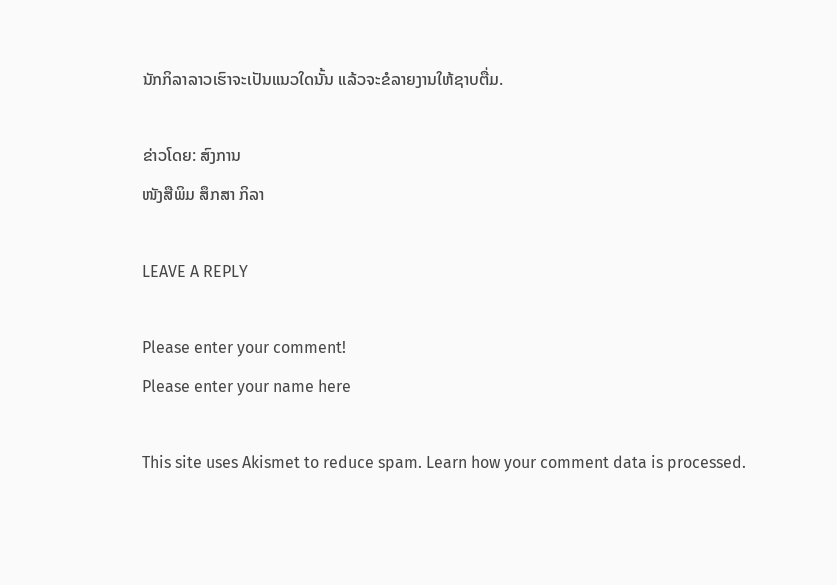ນັກກິລາລາວເຮົາຈະເປັນແນວໃດນັ້ນ ແລ້ວຈະຂໍລາຍງານໃຫ້ຊາບຕື່ມ.

ຂ່າວໂດຍ: ສົງການ
ໜັງສືພິມ ສຶກສາ ກິລາ

LEAVE A REPLY

Please enter your comment!
Please enter your name here

This site uses Akismet to reduce spam. Learn how your comment data is processed.